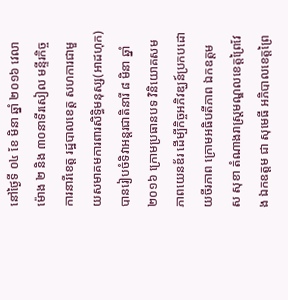នៅថ្ងៃទី ០៤ ខែ មិនា ឆ្នាំ ២០១៦ វេលាម៉ោង ២ និង ៣០នាទីរសៀល មន្ទីរកិច្ចការនារីខេត្ត រដ្ឋបាលខេត្ត សហការជាមួយសមាគមការពារសិទ្ធិមនុស្ស(អាដហុក)បានរៀបចំទិវាអន្តរជាតិនារី ៨ មិនា ឆ្នាំ ២០១៦ ក្រោមប្រធានបទ វិនិយោគសមភាពយេនឌ័រ ដើម្បីកិច្ចអភិវឌ្ឃន៍ប្រកបដោយចីរភាព ក្រោមអធិបតីភាព ឯកឧត្តម ស សុខា តំណាងរាស្ត្រមណ្ឌលខេត្តព្រៃវែង ឯកឧត្តម ជា សុមេធី អភិបាលខេត្តព្រៃ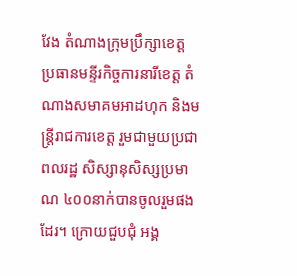វែង តំណាងក្រុមប្រឹក្សាខេត្ត ប្រធានមន្ទីរកិច្ចការនារីខេត្ត តំណាងសមាគមអាដហុក និងមន្ត្រីរាជការខេត្ត រួមជាមួយប្រជាពលរដ្ឋ សិស្សានុសិស្សប្រមាណ ៤០០នាក់បានចូលរួមផងដែរ។ ក្រោយជួបជុំ អង្គ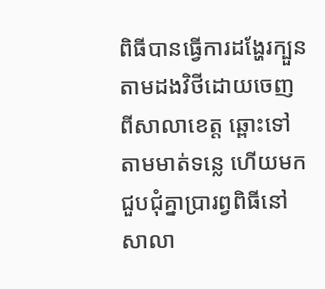ពិធីបានធ្វើការដង្ហែរក្បួនតាមដងវិថីដោយចេញពីសាលាខេត្ត ឆ្ពោះទៅតាមមាត់ទន្លេ ហើយមកជួបជុំគ្នាប្រារព្វពិធីនៅសាលា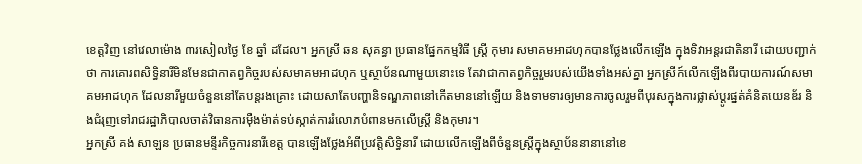ខេត្តវិញ នៅវេលាម៉ោង ៣រសៀលថ្ងៃ ខែ ឆ្នាំ ដដែល។ អ្នកស្រី ឆន សុគន្ធា ប្រធានផ្នែកកម្មវិធី ស្ត្រី កុមារ សមាគមអាដហុកបានថ្លែងលើកឡើង ក្នុងទិវាអន្តរជាតិនារី ដោយបញ្ជាក់ថា ការគោរពសិទ្ធិនារីមិនមែនជាកាតព្វកិច្ចរបស់សមាគមអាដហុក ឬស្ថាប័នណាមួយនោះទេ តែវាជាកាតព្វកិច្ចរួមរបស់យើងទាំងអស់គ្នា អ្នកស្រីក៍លើកឡើងពីរបាយការណ៍សមាគមអាដហុក ដែលនារីមួយចំនួននៅតែបន្តរងគ្រោះ ដោយសាតែបញ្ហានិទណ្ឌភាពនៅកើតមាននៅឡើយ និងទាមទារឲ្យមានការចូលរួមពីបុរសក្នុងការផ្លាស់ប្តូរផ្នត់គំនិតយេនឌ័រ និងជំរុញទៅរាជរដ្ឋាភិបាលចាត់វិធានការម៉ឺងម៉ាត់ទប់ស្កាត់ការរំលោភបំពានមកលើស្ត្រី និងកុមារ។
អ្នកស្រី គង់ សាឡន ប្រធានមន្ទីរកិច្ចការនារីខេត្ត បានឡើងថ្លែងអំពីប្រវត្តិសិទ្ធិនារី ដោយលើកឡើងពីចំនួនស្ត្រីក្នុងស្ថាប័ននានានៅខេ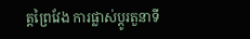ត្តព្រៃវែង ការផ្លាស់ប្តូរតួនាទី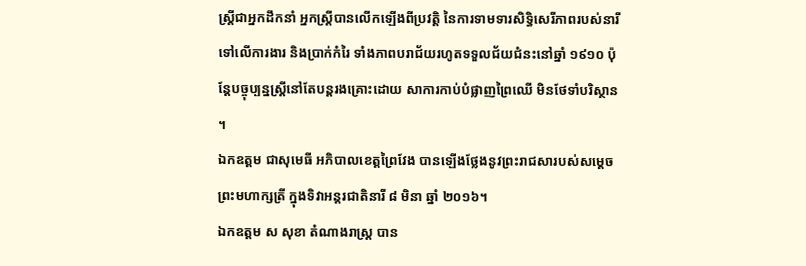ស្ត្រីជាអ្នកដឹកនាំ អ្នកស្ត្រីបានលើកឡើងពីប្រវត្តិ នៃការទាមទារសិទ្ធិសេរីភាពរបស់នារី ទៅលើការងារ និងប្រាក់កំរៃ ទាំងភាពបរាជ័យរហូតទទួលជ័យជំនះនៅឆ្នាំ ១៩១០ ប៉ុន្តែបច្ចុប្បន្នស្រ្តីនៅតែបន្តរងគ្រោះដោយ សាការកាប់បំផ្លាញព្រៃឈើ មិនថែទាំបរិស្ថាន ។
ឯកឧត្តម ជាសុមេធី អភិបាលខេត្តព្រៃវែង បានឡើងថ្លែងនូវព្រះរាជសារបស់សម្តេចព្រះមហាក្សត្រី ក្នុងទិវាអន្តរជាតិនារី ៨ មិនា ឆ្នាំ ២០១៦។
ឯកឧត្តម ស សុខា តំណាងរាស្ត្រ បាន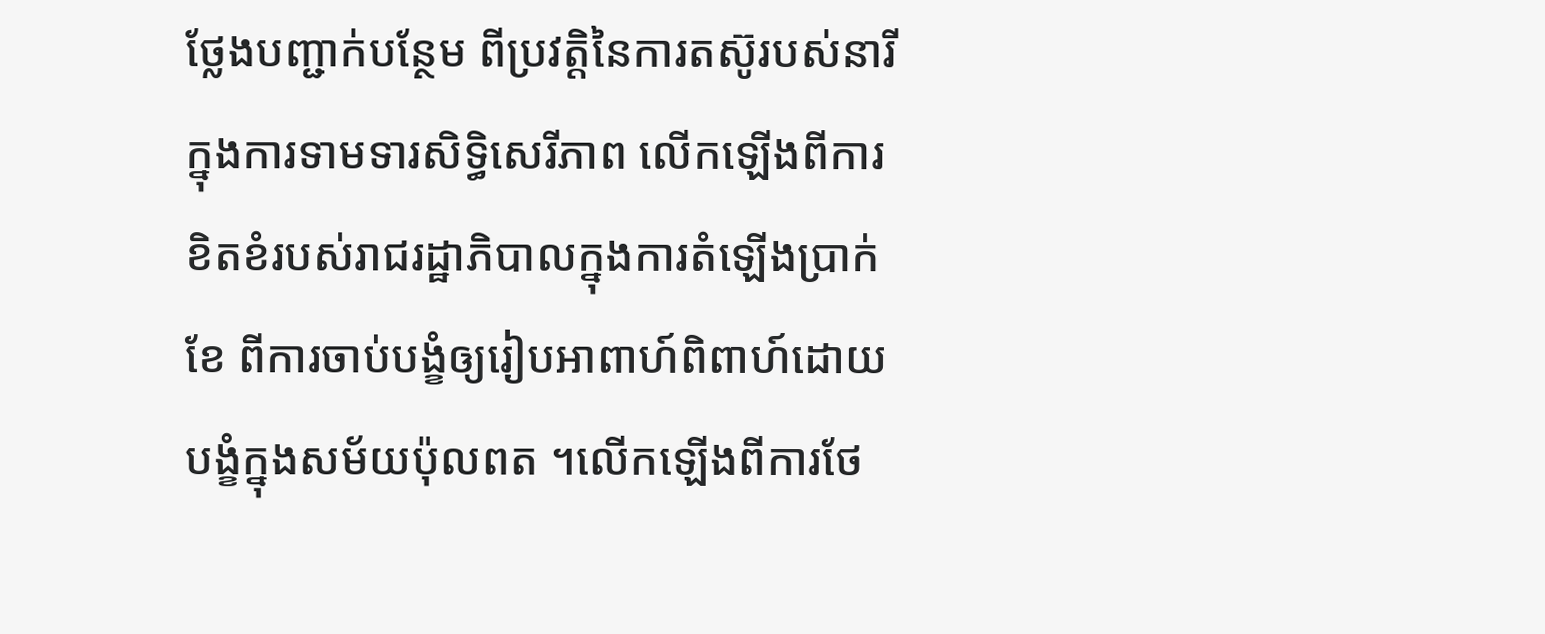ថ្លែងបញ្ជាក់បន្ថែម ពីប្រវត្តិនៃការតស៊ូរបស់នារី ក្នុងការទាមទារសិទ្ធិសេរីភាព លើកឡើងពីការខិតខំរបស់រាជរដ្ឋាភិបាលក្នុងការតំឡើងប្រាក់ខែ ពីការចាប់បង្ខំឲ្យរៀបអាពាហ៍ពិពាហ៍ដោយបង្ខំក្នុងសម័យប៉ុលពត ។លើកឡើងពីការថែ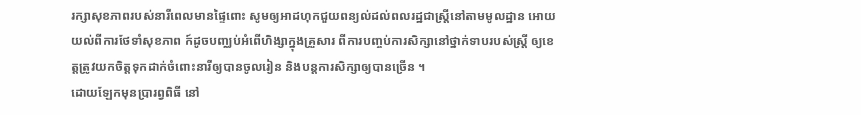រក្សាសុខភាពរបស់នារីពេលមានផ្ទៃពោះ សូមឲ្យអាដហុកជួយពន្យល់ដល់ពលរដ្ឋជាស្ត្រីនៅតាមមូលដ្ឋាន អោយយល់ពីការថែទាំសុខភាព ក៍ដូចបញ្ឈប់អំពើហិង្សាក្នុងគ្រួសារ ពីការបញ្ចប់ការសិក្សានៅថ្នាក់ទាបរបស់ស្ត្រី ឲ្យខេត្តត្រូវយកចិត្តទុកដាក់ចំពោះនារីឲ្យបានចូលរៀន និងបន្តការសិក្សាឲ្យបានច្រើន ។
ដោយឡែកមុនប្រារព្វពិធី នៅ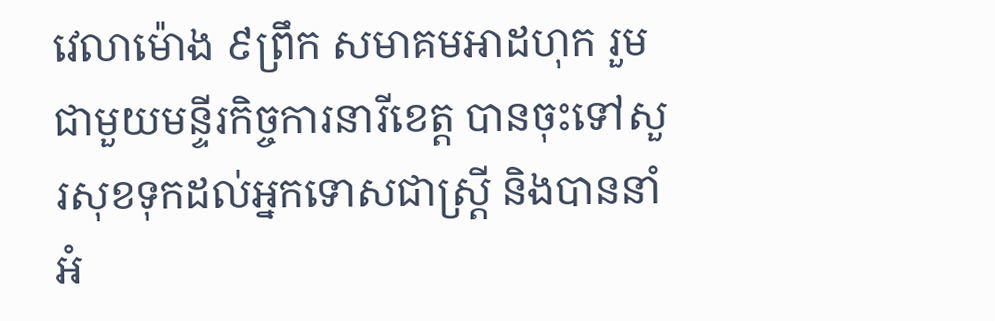វេលាម៉ោង ៩ព្រឹក សមាគមអាដហុក រួមជាមួយមន្ទីរកិច្ចការនារីខេត្ត បានចុះទៅសួរសុខទុកដល់អ្នកទោសជាស្ត្រី និងបាននាំអំ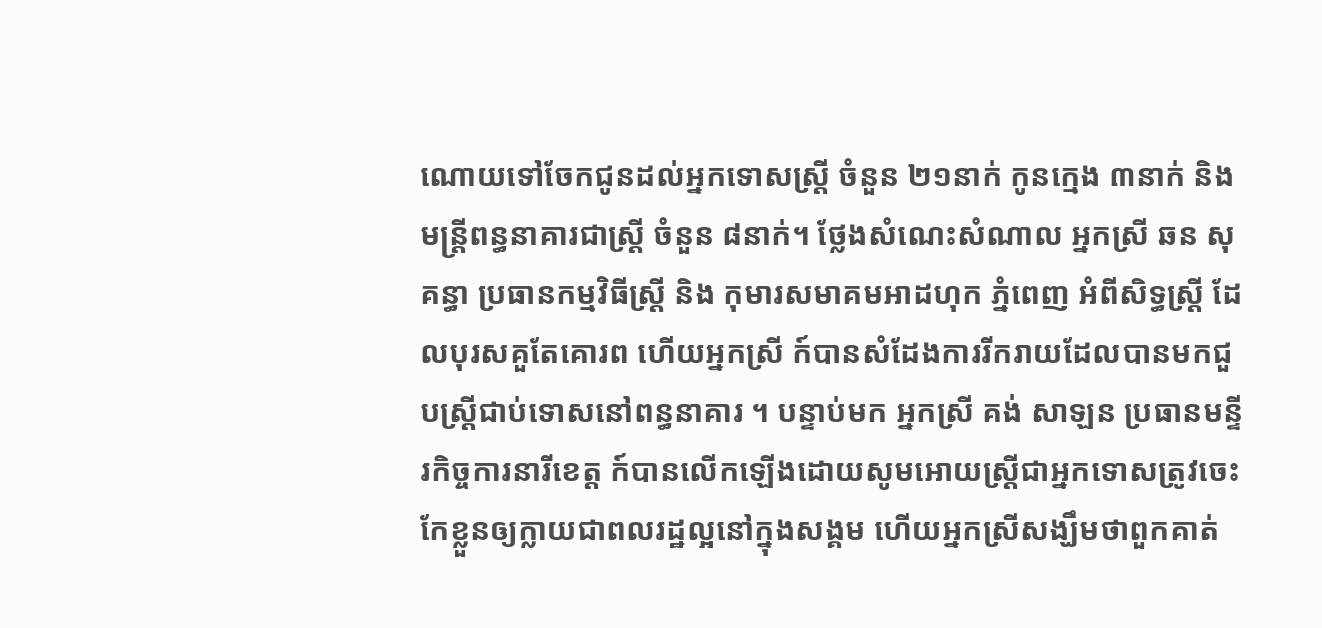ណោយទៅចែកជូនដល់អ្នកទោសស្ត្រី ចំនួន ២១នាក់ កូនក្មេង ៣នាក់ និងមន្ត្រីពន្ធនាគារជាស្ត្រី ចំនួន ៨នាក់។ ថ្លែងសំណេះសំណាល អ្នកស្រី ឆន សុគន្ធា ប្រធានកម្មវិធីស្ត្រី និង កុមារសមាគមអាដហុក ភ្នំពេញ អំពីសិទ្ធស្ត្រី ដែលបុរសគួតែគោរព ហើយអ្នកស្រី ក៍បានសំដែងការរីករាយដែលបានមកជួបស្ត្រីជាប់ទោសនៅពន្ធនាគារ ។ បន្ទាប់មក អ្នកស្រី គង់ សាឡន ប្រធានមន្ទីរកិច្ចការនារីខេត្ត ក៍បានលើកឡើងដោយសូមអោយស្ត្រីជាអ្នកទោសត្រូវចេះកែខ្លួនឲ្យក្លាយជាពលរដ្ឋល្អនៅក្នុងសង្គម ហើយអ្នកស្រីសង្ឃឹមថាពួកគាត់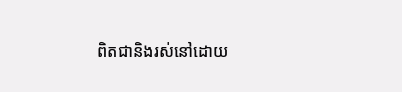ពិតជានិងរស់នៅដោយ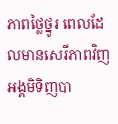ភាពថ្លៃថ្នូរ ពេលដែលមានសេរីភាពវិញ អង្គមិទិញបា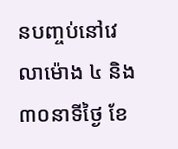នបញ្ចប់នៅវេលាម៉ោង ៤ និង ៣០នាទីថ្ងៃ ខែ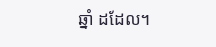ឆ្នាំ ដដែល។